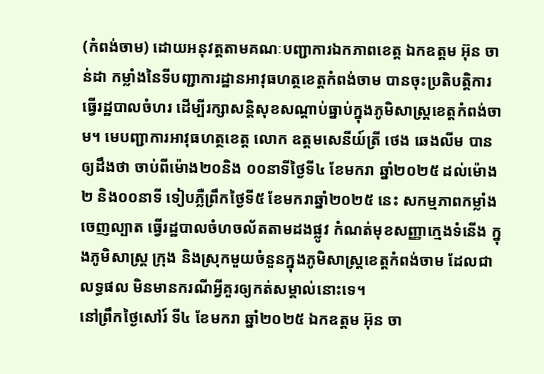(កំពង់ចាម) ដោយអនុវត្តតាមគណៈបញ្ជាការឯកភាពខេត្ត ឯកឧត្តម អ៊ុន ចាន់ដា កម្លាំងនៃទីបញ្ជាការដ្ឋានអាវុធហត្ថខេត្តកំពង់ចាម បានចុះប្រតិបត្តិការធ្វើរដ្ឋបាលចំហរ ដើម្បីរក្សាសន្តិសុខសណ្ដាប់ធ្នាប់ក្នុងភូមិសាស្ត្រខេត្តកំពង់ចាម។ មេបញ្ជាការអាវុធហត្ថខេត្ត លោក ឧត្តមសេនីយ៍ត្រី ថេង ឆេងលីម បានឲ្យដឹងថា ចាប់ពីម៉ោង២០និង ០០នាទីថ្ងៃទី៤ ខែមករា ឆ្នាំ២០២៥ ដល់ម៉ោង ២ និង០០នាទី ទៀបភ្លឺព្រឹកថ្ងៃទី៥ ខែមករាឆ្នាំ២០២៥ នេះ សកម្មភាពកម្លាំងចេញល្បាត ធ្វើរដ្ឋបាលចំហចល័តតាមដងផ្លូវ កំណត់មុខសញ្ញាក្មេងទំនើង ក្នុងភូមិសាស្ត្រ ក្រុង និងស្រុកមួយចំនួនក្នុងភូមិសាស្ត្រខេត្តកំពង់ចាម ដែលជាលទ្ធផល មិនមានករណីអ្វីគួរឲ្យកត់សម្គាល់នោះទេ។
នៅព្រឹកថ្ងៃសៅរ៍ ទី៤ ខែមករា ឆ្នាំ២០២៥ ឯកឧត្តម អ៊ុន ចា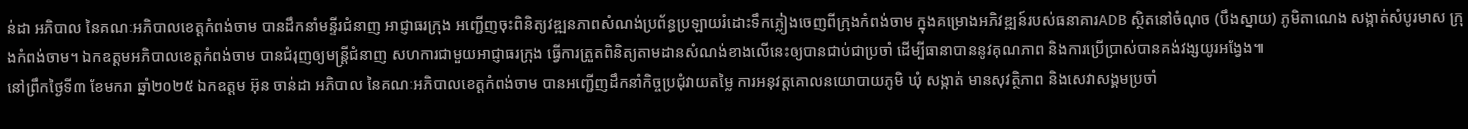ន់ដា អភិបាល នៃគណៈអភិបាលខេត្តកំពង់ចាម បានដឹកនាំមន្ទីរជំនាញ អាជ្ញាធរក្រុង អញ្ជើញចុះពិនិត្យវឌ្ឍនភាពសំណង់ប្រព័ន្ធប្រឡាយរំដោះទឹកភ្លៀងចេញពីក្រុងកំពង់ចាម ក្នុងគម្រោងអភិវឌ្ឍន៍របស់ធនាគារADB ស្ថិតនៅចំណុច (បឹងស្នាយ) ភូមិតាណេង សង្កាត់សំបូរមាស ក្រុងកំពង់ចាម។ ឯកឧត្តមអភិបាលខេត្តកំពង់ចាម បានជំរុញឲ្យមន្ត្រីជំនាញ សហការជាមួយអាជ្ញាធរក្រុង ធ្វើការត្រួតពិនិត្យតាមដានសំណង់ខាងលើនេះឲ្យបានជាប់ជាប្រចាំ ដើម្បីធានាបាននូវគុណភាព និងការប្រើប្រាស់បានគង់វង្សយូរអង្វែង៕
នៅព្រឹកថ្ងៃទី៣ ខែមករា ឆ្នាំ២០២៥ ឯកឧត្តម អ៊ុន ចាន់ដា អភិបាល នៃគណៈអភិបាលខេត្តកំពង់ចាម បានអញ្ជើញដឹកនាំកិច្ចប្រជុំវាយតម្លៃ ការអនុវត្តគោលនយោបាយភូមិ ឃុំ សង្កាត់ មានសុវត្ថិភាព និងសេវាសង្គមប្រចាំ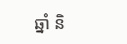ឆ្នាំ និ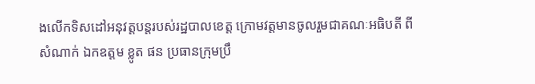ងលេីកទិសដៅអនុវត្តបន្តរបស់រដ្ឋបាលខេត្ត ក្រោមវត្តមានចូលរួមជាគណៈអធិបតី ពីសំណាក់ ឯកឧត្តម ខ្លូត ផន ប្រធានក្រុមប្រឹ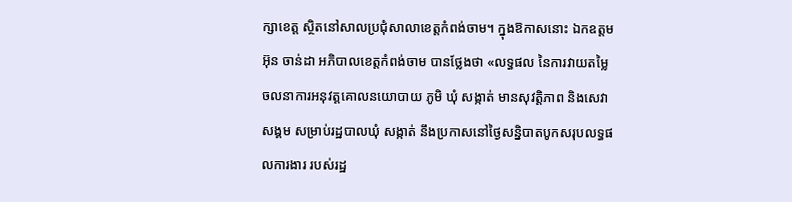ក្សាខេត្ត ស្ថិតនៅសាលប្រជុំសាលាខេត្តកំពង់ចាម។ ក្នុងឱកាសនោះ ឯកឧត្តម អ៊ុន ចាន់ដា អភិបាលខេត្តកំពង់ចាម បានថ្លែងថា «លទ្ធផល នៃការវាយតម្លៃ ចលនាការអនុវត្តគោលនយោបាយ ភូមិ ឃុំ សង្កាត់ មានសុវត្តិភាព និងសេវាសង្គម សម្រាប់រដ្ឋបាលឃុំ សង្កាត់ នឹងប្រកាសនៅថ្ងៃសន្និបាតបូកសរុបលទ្ធផលការងារ របស់រដ្ឋ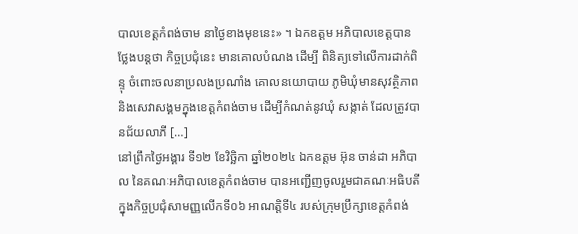បាលខេត្តកំពង់ចាម នាថ្ងៃខាងមុខនេះ» ។ ឯកឧត្តម អភិបាលខេត្តបានថ្លែងបន្តថា កិច្ចប្រជុំនេះ មានគោលបំណង ដើម្បី ពិនិត្យទៅលើការដាក់ពិន្ទុ ចំពោះចលនាប្រលងប្រណាំង គោលនយោបាយ ភូមិឃុំមានសុវត្ថិភាព និងសេវាសង្គមក្នុងខេត្តកំពង់ចាម ដើម្បីកំណត់នូវឃុំ សង្កាត់ ដែលត្រូវបានជ័យលាភី […]
នៅព្រឹកថ្ងៃអង្គារ ទី១២ ខែវិច្ឆិកា ឆ្នាំ២០២៤ ឯកឧត្តម អ៊ុន ចាន់ដា អភិបាល នៃគណៈអភិបាលខេត្តកំពង់ចាម បានអញ្ជើញចូលរួមជាគណៈអធិបតី ក្នុងកិច្ចប្រជុំសាមញ្ញលើកទី០៦ អាណត្តិទី៤ របស់ក្រុមប្រឹក្សាខេត្តកំពង់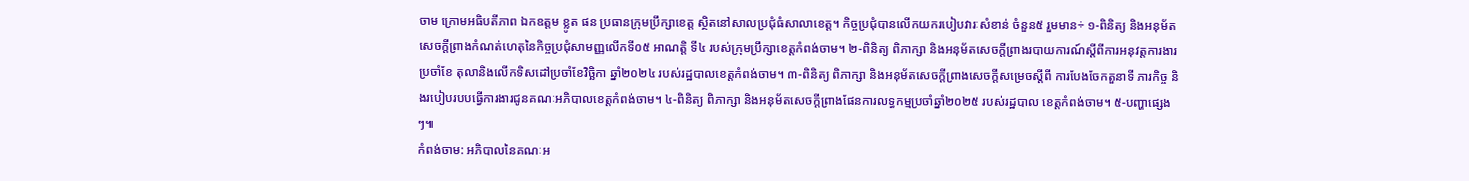ចាម ក្រោមអធិបតីភាព ឯកឧត្តម ខ្លូត ផន ប្រធានក្រុមប្រឹក្សាខេត្ត ស្ថិតនៅសាលប្រជុំធំសាលាខេត្ត។ កិច្ចប្រជុំបានលើកយករបៀបវារៈសំខាន់ ចំនួន៥ រួមមាន÷ ១-ពិនិត្យ និងអនុម័តសេចក្តីព្រាងកំណត់ហេតុនៃកិច្ចប្រជុំសាមញ្ញលើកទី០៥ អាណត្តិ ទី៤ របស់ក្រុមប្រឹក្សាខេត្តកំពង់ចាម។ ២-ពិនិត្យ ពិភាក្សា និងអនុម័តសេចក្តីព្រាងរបាយការណ៍ស្តីពីការអនុវត្តការងារប្រចាំខែ តុលានិងលើកទិសដៅប្រចាំខែវិច្ឆិកា ឆ្នាំ២០២៤ របស់រដ្ឋបាលខេត្តកំពង់ចាម។ ៣-ពិនិត្យ ពិភាក្សា និងអនុម័តសេចក្តីព្រាងសេចក្តីសម្រេចស្តីពី ការបែងចែកតួនាទី ភារកិច្ច និងរបៀបរបបធ្វើការងារជូនគណៈអភិបាលខេត្តកំពង់ចាម។ ៤-ពិនិត្យ ពិភាក្សា និងអនុម័តសេចក្តីព្រាងផែនការលទ្ធកម្មប្រចាំឆ្នាំ២០២៥ របស់រដ្ឋបាល ខេត្តកំពង់ចាម។ ៥-បញ្ហាផ្សេងៗ៕
កំពង់ចាម: អភិបាលនៃគណៈអ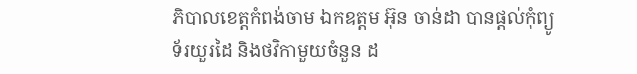ភិបាលខេត្តកំពង់ចាម ឯកឧត្តម អ៊ុន ចាន់ដា បានផ្តល់កុំព្យូទ័រយួរដៃ និងថវិកាមួយចំនួន ដ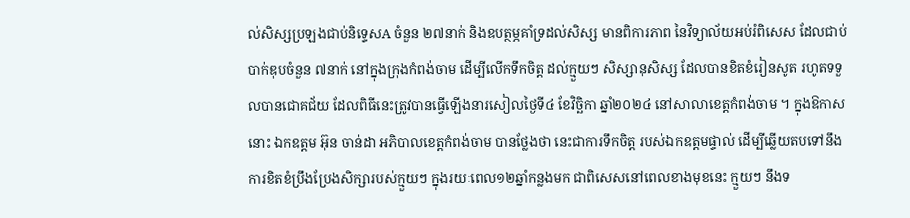ល់សិស្សប្រឡងជាប់និទ្ទេសA ចំនួន ២៧នាក់ និងឧបត្ថម្ភគាំទ្រដល់សិស្ស មានពិការភាព នៃវិទ្យាល័យអប់រំពិសេស ដែលជាប់បាក់ឌុបចំនួន ៧នាក់ នៅក្នុងក្រុងកំពង់ចាម ដើម្បីលើកទឹកចិត្ត ដល់ក្មួយៗ សិស្សានុសិស្ស ដែលបានខិតខំរៀនសូត រហូតទទួលបានជោគជ័យ ដែលពិធីនេះត្រូវបានធ្វើឡើងនារសៀលថ្ងៃទី៤ ខែវិច្ឆិកា ឆ្នាំ២០២៤ នៅសាលាខេត្តកំពង់ចាម ។ ក្នុងឱកាសនោះ ឯកឧត្តម អ៊ុន ចាន់ដា អភិបាលខេត្តកំពង់ចាម បានថ្លែងថា នេះជាការទឹកចិត្ត របស់ឯកឧត្តមផ្ទាល់ ដើម្បីឆ្លើយតបទៅនឹងការខិតខំប្រឹងប្រែងសិក្សារបស់ក្មួយៗ ក្នុងរយៈពេល១២ឆ្នាំកន្លងមក ជាពិសេសនៅពេលខាងមុខនេះ ក្មួយៗ នឹងទ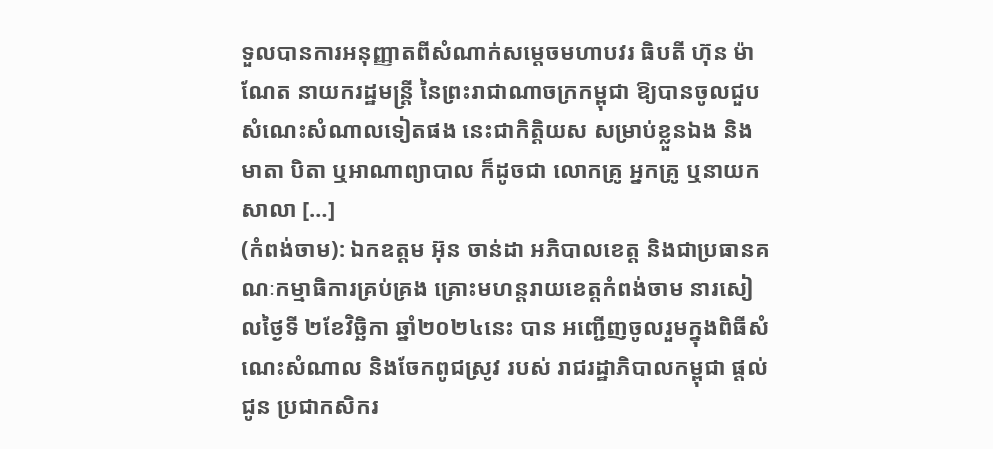ទួលបានការអនុញ្ញាតពីសំណាក់សម្តេចមហាបវរ ធិបតី ហ៊ុន ម៉ាណែត នាយករដ្ឋមន្ត្រី នៃព្រះរាជាណាចក្រកម្ពុជា ឱ្យបានចូលជួបសំណេះសំណាលទៀតផង នេះជាកិត្តិយស សម្រាប់ខ្លួនឯង និងមាតា បិតា ឬអាណាព្យាបាល ក៏ដូចជា លោកគ្រូ អ្នកគ្រូ ឬនាយក សាលា […]
(កំពង់ចាម): ឯកឧត្តម អ៊ុន ចាន់ដា អភិបាលខេត្ត និងជាប្រធានគណៈកម្មាធិការគ្រប់គ្រង គ្រោះមហន្តរាយខេត្តកំពង់ចាម នារសៀលថ្ងៃទី ២ខែវិច្ឆិកា ឆ្នាំ២០២៤នេះ បាន អញ្ជើញចូលរួមក្នុងពិធីសំណេះសំណាល និងចែកពូជស្រូវ របស់ រាជរដ្ឋាភិបាលកម្ពុជា ផ្តល់ជូន ប្រជាកសិករ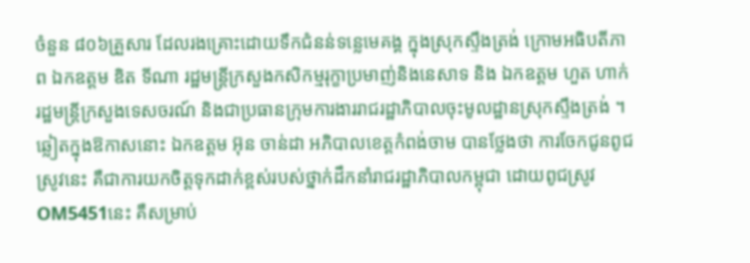ចំនួន ៨០៦គ្រួសារ ដែលរងគ្រោះដោយទឹកជំនន់ទន្លេមេគង្គ ក្នុងស្រុកស្ទឹងត្រង់ ក្រោមអធិបតីភាព ឯកឧត្តម ឌិត ទីណា រដ្ឋមន្ត្រីក្រសួងកសិកម្មរុក្ខាប្រមាញ់និងនេសាទ និង ឯកឧត្ដម ហួត ហាក់ រដ្ឋមន្ត្រីក្រសួងទេសចរណ៍ និងជាប្រធានក្រុមការងាររាជរដ្ឋាភិបាលចុះមូលដ្ឋានស្រុកស្ទឹងត្រង់ ។ ឆ្លៀតក្នុងឱកាសនោះ ឯកឧត្តម អ៊ុន ចាន់ដា អភិបាលខេត្តកំពង់ចាម បានថ្លែងថា ការចែកជូនពូជស្រូវនេះ គឺជាការយកចិត្តទុកដាក់ខ្ពស់របស់ថ្នាក់ដឹកនាំរាជរដ្ឋាភិបាលកម្ពុជា ដោយពូជស្រូវ OM5451នេះ គឺសម្រាប់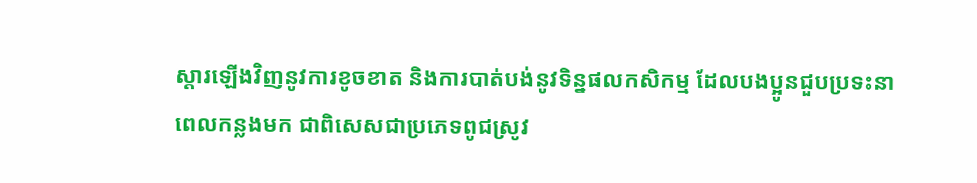ស្ដារឡើងវិញនូវការខូចខាត និងការបាត់បង់នូវទិន្នផលកសិកម្ម ដែលបងប្អូនជួបប្រទះនាពេលកន្លងមក ជាពិសេសជាប្រភេទពូជស្រូវ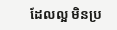ដែលល្អ មិនប្រ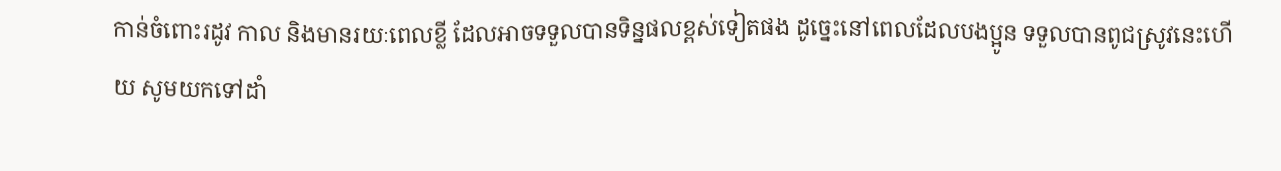កាន់ចំពោះរដូវ កាល និងមានរយៈពេលខ្លី ដែលអាចទទួលបានទិន្នផលខ្ពស់ទៀតផង ដូច្នេះនៅពេលដែលបងប្អូន ទទួលបានពូជស្រូវនេះហើយ សូមយកទៅដាំ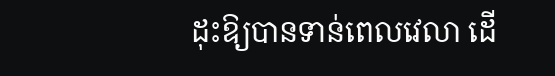ដុះឱ្យបានទាន់ពេលវេលា ដើ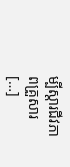ម្បីស្តារជីវភាពគ្រួសារ […]